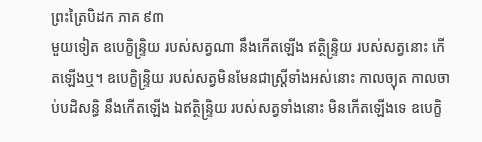ព្រះត្រៃបិដក ភាគ ៩៣
មួយទៀត ឧបេក្ខិន្ទ្រិយ របស់សត្វណា នឹងកើតឡើង ឥត្ថិន្ទ្រិយ របស់សត្វនោះ កើតឡើងឬ។ ឧបេក្ខិន្ទ្រិយ របស់សត្វមិនមែនជាស្ត្រីទាំងអស់នោះ កាលច្យុត កាលចាប់បដិសន្ធិ នឹងកើតឡើង ឯឥត្ថិន្ទ្រិយ របស់សត្វទាំងនោះ មិនកើតឡើងទេ ឧបេក្ខិ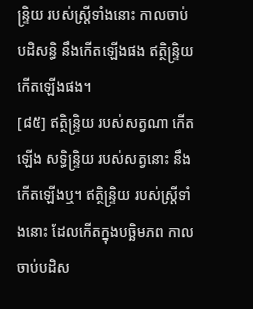ន្ទ្រិយ របស់ស្ត្រីទាំងនោះ កាលចាប់បដិសន្ធិ នឹងកើតឡើងផង ឥត្ថិន្ទ្រិយ កើតឡើងផង។
[៨៥] ឥត្ថិន្ទ្រិយ របស់សត្វណា កើតឡើង សទ្ធិន្ទ្រិយ របស់សត្វនោះ នឹងកើតឡើងឬ។ ឥត្ថិន្ទ្រិយ របស់ស្ត្រីទាំងនោះ ដែលកើតក្នុងបច្ឆិមភព កាលចាប់បដិស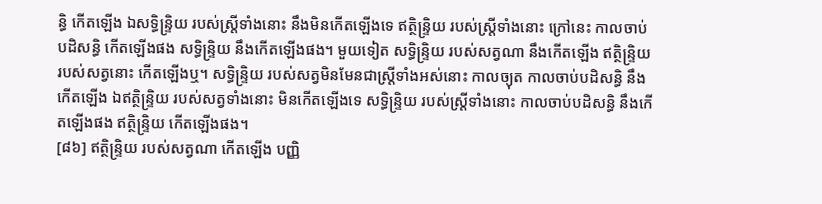ន្ធិ កើតឡើង ឯសទ្ធិន្ទ្រិយ របស់ស្ត្រីទាំងនោះ នឹងមិនកើតឡើងទេ ឥត្ថិន្ទ្រិយ របស់ស្ត្រីទាំងនោះ ក្រៅនេះ កាលចាប់បដិសន្ធិ កើតឡើងផង សទ្ធិន្ទ្រិយ នឹងកើតឡើងផង។ មួយទៀត សទ្ធិន្ទ្រិយ របស់សត្វណា នឹងកើតឡើង ឥត្ថិន្ទ្រិយ របស់សត្វនោះ កើតឡើងឬ។ សទ្ធិន្ទ្រិយ របស់សត្វមិនមែនជាស្ត្រីទាំងអស់នោះ កាលច្យុត កាលចាប់បដិសន្ធិ នឹងកើតឡើង ឯឥត្ថិន្ទ្រិយ របស់សត្វទាំងនោះ មិនកើតឡើងទេ សទ្ធិន្ទ្រិយ របស់ស្ត្រីទាំងនោះ កាលចាប់បដិសន្ធិ នឹងកើតឡើងផង ឥត្ថិន្ទ្រិយ កើតឡើងផង។
[៨៦] ឥត្ថិន្ទ្រិយ របស់សត្វណា កើតឡើង បញ្ញិ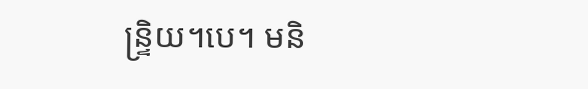ន្ទ្រិយ។បេ។ មនិ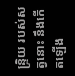ន្ទ្រិយ របស់សត្វនោះ នឹងកើតឡើង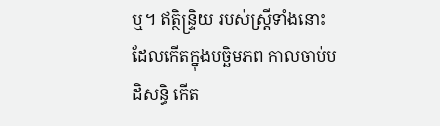ឬ។ ឥត្ថិន្ទ្រិយ របស់ស្ត្រីទាំងនោះ ដែលកើតក្នុងបច្ឆិមភព កាលចាប់បដិសន្ធិ កើត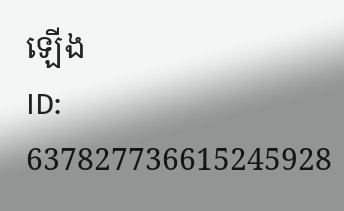ឡើង
ID: 637827736615245928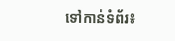ទៅកាន់ទំព័រ៖